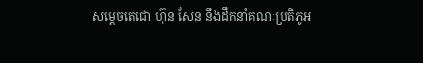សម្តេចតេជោ ហ៊ុន សែន នឹងដឹកនាំគណៈប្រតិភូអ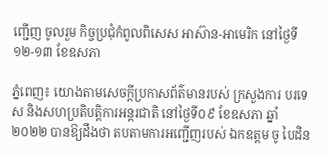ញ្ជើញ ចូលរួម កិច្ចប្រជុំកំពូលពិសេស អាស៊ាន-អាមេរិក នៅថ្ងៃទី១២-១៣ ខែឧសភា

ភ្នំពេញ៖ យោងតាមសេចក្តីប្រកាសព័ត៌មានរបស់ ក្រសួងការ បរទេស និងសហប្រតិបត្តិការអន្តរជាតិ នៅថ្ងៃទី០៩ ខែឧសភា ឆ្នាំ២០២២ បានឱ្យដឹងថា តបតាមការអញ្ជើញរបស់ ឯកឧត្តម ចូ បៃដិន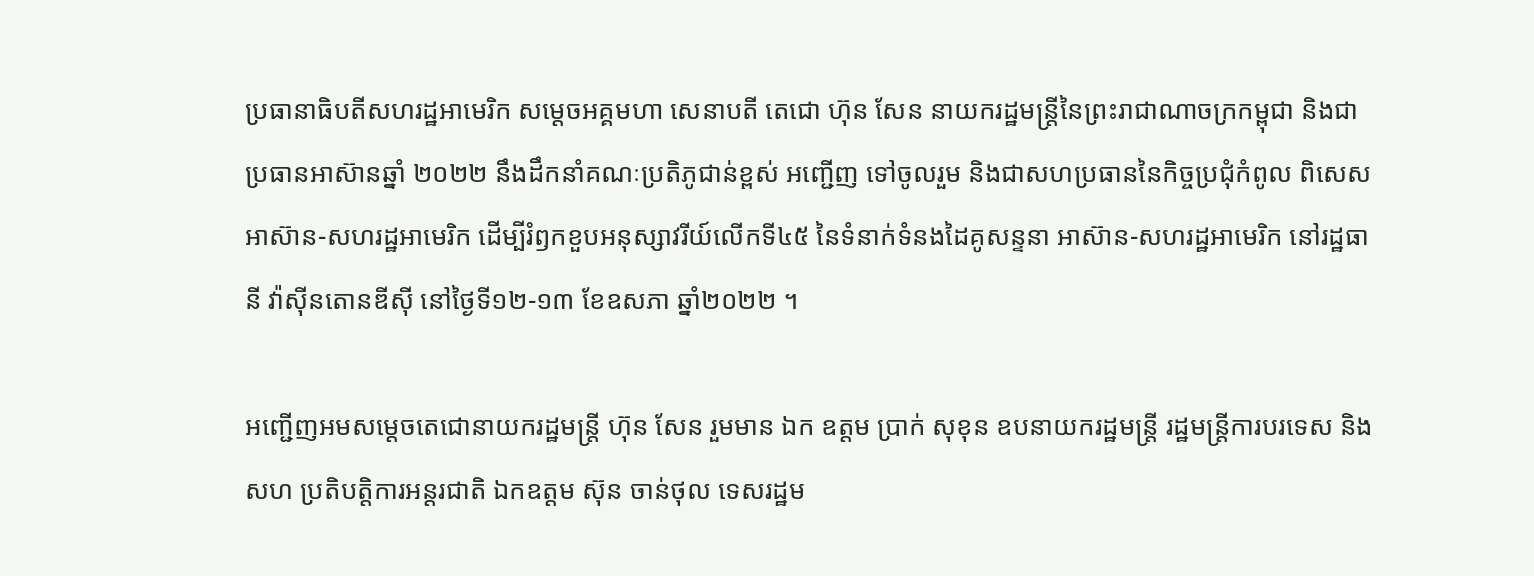ប្រធានាធិបតីសហរដ្ឋអាមេរិក សម្ដេចអគ្គមហា សេនាបតី តេជោ ហ៊ុន សែន នាយករដ្ឋមន្ត្រីនៃព្រះរាជាណាចក្រកម្ពុជា និងជា ប្រធានអាស៊ានឆ្នាំ ២០២២ នឹងដឹកនាំគណៈប្រតិភូជាន់ខ្ពស់ អញ្ជើញ ទៅចូលរួម និងជាសហប្រធាននៃកិច្ចប្រជុំកំពូល ពិសេស អាស៊ាន-សហរដ្ឋអាមេរិក ដើម្បីរំឭកខួបអនុស្សាវរីយ៍លើកទី៤៥ នៃទំនាក់ទំនងដៃគូសន្ទនា អាស៊ាន-សហរដ្ឋអាមេរិក នៅរដ្ឋធានី វ៉ាស៊ីនតោនឌីស៊ី នៅថ្ងៃទី១២-១៣ ខែឧសភា ឆ្នាំ២០២២ ។

អញ្ជើញអមសម្តេចតេជោនាយករដ្ឋមន្រ្តី ហ៊ុន សែន រួមមាន ឯក ឧត្តម ប្រាក់ សុខុន ឧបនាយករដ្ឋមន្ត្រី រដ្ឋមន្ត្រីការបរទេស និងសហ ប្រតិបត្តិការអន្តរជាតិ ឯកឧត្តម ស៊ុន ចាន់ថុល ទេសរដ្ឋម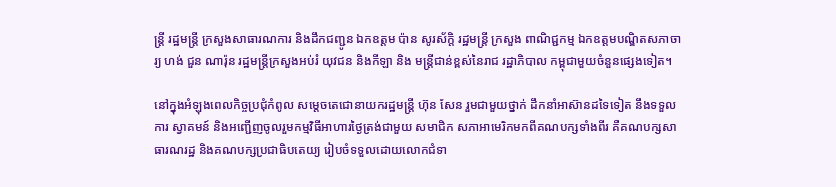ន្ត្រី រដ្ឋមន្ត្រី ក្រសួងសាធារណការ និងដឹកជញ្ជូន ឯកឧត្តម ប៉ាន សូរស័ក្តិ រដ្ឋមន្ត្រី ក្រសួង ពាណិជ្ជកម្ម ឯកឧត្តមបណ្ឌិតសភាចារ្យ ហង់ ជួន ណារ៉ុន រដ្ឋមន្ត្រីក្រសួងអប់រំ យុវជន និងកីឡា និង មន្ត្រីជាន់ខ្ពស់នៃរាជ រដ្ឋាភិបាល កម្ពុជាមួយចំនួនផ្សេងទៀត។

នៅក្នុងអំឡុងពេលកិច្ចប្រជុំកំពូល សម្តេចតេជោនាយករដ្ឋមន្ត្រី ហ៊ុន សែន រួមជាមួយថ្នាក់ ដឹកនាំអាស៊ានដទៃទៀត នឹងទទួលការ ស្វាគមន៍ និងអញ្ជើញចូលរួមកម្មវិធីអាហារថ្ងៃត្រង់ជាមួយ សមាជិក សភាអាមេរិកមកពីគណបក្សទាំងពីរ គឺគណបក្សសាធារណរដ្ឋ និងគណបក្សប្រជាធិបតេយ្យ រៀបចំទទួលដោយលោកជំទា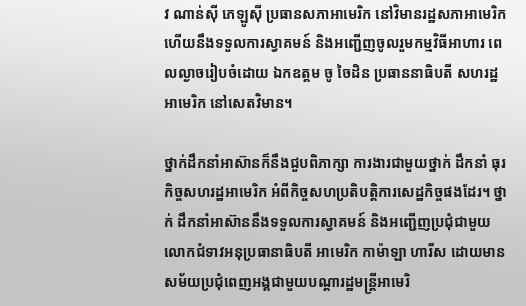វ ណាន់ស៊ី ភេឡូស៊ី ប្រធានសភាអាមេរិក នៅវិមានរដ្ឋសភាអាមេរិក ហើយនឹងទទួលការស្វាគមន៍ និងអញ្ជើញចូលរួមកម្មវិធីអាហារ ពេលល្ងាចរៀបចំដោយ ឯកឧត្តម ចូ ចៃដិន ប្រធាននាធិបតី សហរដ្ឋអាមេរិក នៅសេតវិមាន។

ថ្នាក់ដឹកនាំអាស៊ានក៏នឹងជួបពិភាក្សា ការងារជាមួយថ្នាក់ ដឹកនាំ ធុរកិច្ចសហរដ្ឋអាមេរិក អំពីកិច្ចសហប្រតិបត្តិការសេដ្ឋកិច្ចផងដែរ។ ថ្នាក់ ដឹកនាំអាស៊ាននឹងទទួលការស្វាគមន៍ និងអញ្ជើញប្រជុំជាមួយ លោកជំទាវអនុប្រធានាធិបតី អាមេរិក កាម៉ាឡា ហារីស ដោយមាន សម័យប្រជុំពេញអង្គជាមួយបណ្តារដ្ឋមន្ត្រីអាមេរិ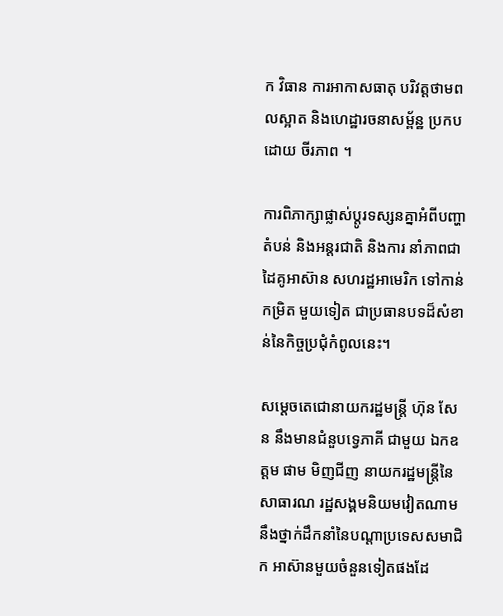ក វិធាន ការអាកាសធាតុ បរិវត្តថាមពលស្អាត និងហេដ្ឋារចនាសម្ព័ន្ឋ ប្រកបដោយ ចីរភាព ។

ការពិភាក្សាផ្លាស់ប្តូរទស្សនគ្នាអំពីបញ្ហាតំបន់ និងអន្តរជាតិ និងការ នាំភាពជាដៃគូអាស៊ាន សហរដ្ឋអាមេរិក ទៅកាន់កម្រិត មួយទៀត ជាប្រធានបទដ៏សំខាន់នៃកិច្ចប្រជុំកំពូលនេះ។

សម្តេចតេជោនាយករដ្ឋមន្ត្រី ហ៊ុន សែន នឹងមានជំនួបទ្វេភាគី ជាមួយ ឯកឧត្តម ផាម មិញជីញ នាយករដ្ឋមន្ត្រីនៃសាធារណ រដ្ឋសង្គមនិយមវៀតណាមនឹងថ្នាក់ដឹកនាំនៃបណ្តាប្រទេសសមាជិក អាស៊ានមួយចំនួនទៀតផងដែ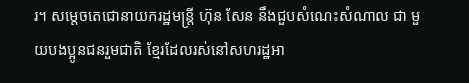រ។ សម្តេចតេជោនាយករដ្ឋមន្ត្រី ហ៊ុន សែន នឹងជួបសំណេះសំណាល ជា មួយបងប្អូនជនរួមជាតិ ខ្មែរដែលរស់នៅសហរដ្ឋអា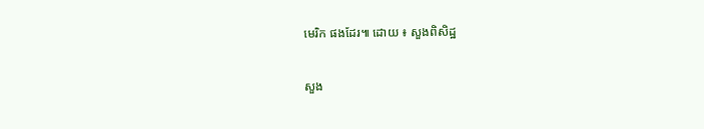មេរិក ផងដែរ៕ ដោយ ៖ សួងពិសិដ្ឋ

សួង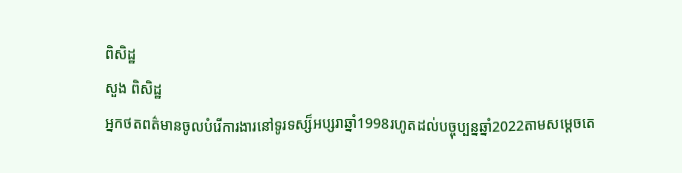ពិសិដ្ឋ
សួង ពិសិដ្ឋ
អ្នកថតពត៌មានចូលបំរើការងារនៅទូរទស្ស៏អប្សរាឆ្នាំ1998រហូតដល់បច្ចុប្បន្នឆ្នាំ2022តាមសម្ដេចតេ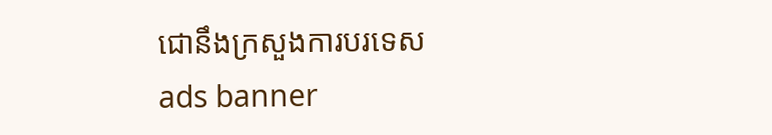ជោនឹងក្រសួងការបរទេស
ads banner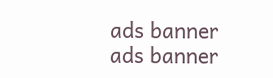ads banner
ads banner